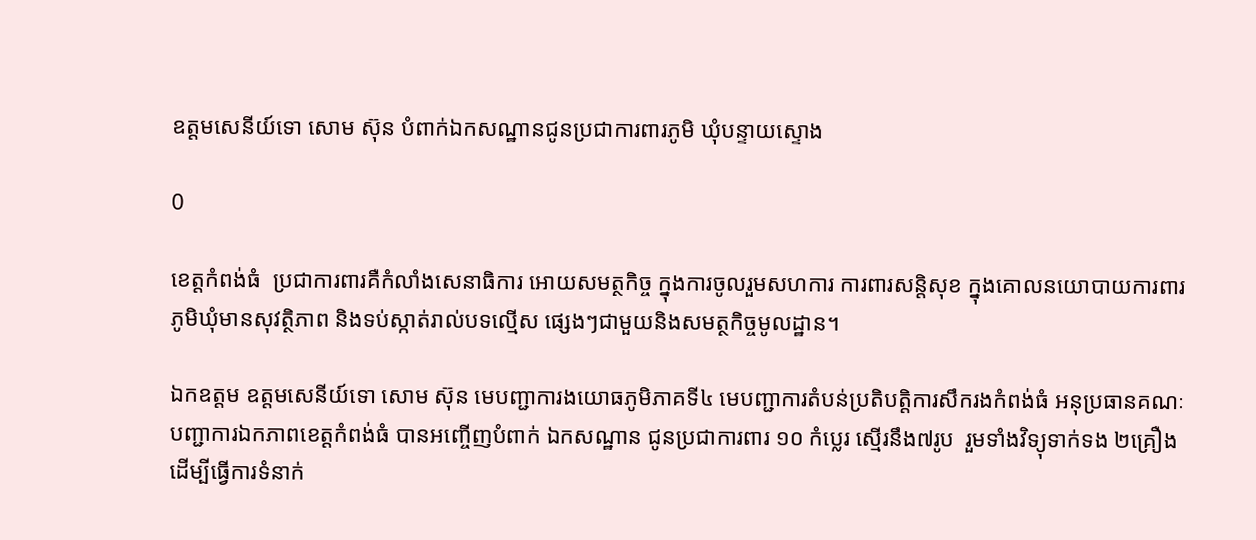ឧត្តមសេនីយ៍ទោ សោម ស៊ុន បំពាក់ឯកសណ្ឋានជូនប្រជាការពារភូមិ ឃុំបន្ទាយស្ទោង

0

ខេត្តកំពង់ធំ  ប្រជាការពារគឺកំលាំងសេនាធិការ អោយសមត្ថកិច្ច ក្នុងការចូលរួមសហការ ការពារសន្តិសុខ ក្នុងគោលនយោបាយការពារ ភូមិឃុំមានសុវត្ថិភាព និងទប់ស្កាត់រាល់បទល្មើស ផ្សេងៗជាមួយនិងសមត្ថកិច្ចមូលដ្ឋាន។

ឯកឧត្តម ឧត្តមសេនីយ៍ទោ សោម ស៊ុន មេបញ្ជាការងយោធភូមិភាគទី៤ មេបញ្ជាការតំបន់ប្រតិបត្តិការសឹករងកំពង់ធំ អនុប្រធានគណៈបញ្ជាការឯកភាពខេត្តកំពង់ធំ បានអញ្ចើញបំពាក់ ឯកសណ្ឋាន ជូនប្រជាការពារ ១០ កំប្លេរ ស្មើរនឹង៧រូប  រួមទាំងវិទ្យុទាក់ទង ២គ្រឿង ដើម្បីធ្វើការទំនាក់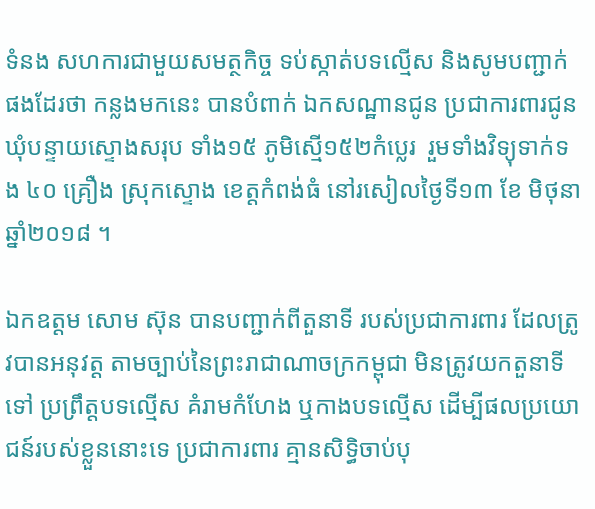ទំនង សហការជាមួយសមត្ថកិច្ច ទប់ស្កាត់បទល្មើស និងសូមបញ្ជាក់ផងដែរថា កន្លងមកនេះ បានបំពាក់ ឯកសណ្ឋានជូន ប្រជាការពារជូនឃុំបន្ទាយស្ទោងសរុប ទាំង១៥ ភូមិស្មើ១៥២កំប្លេរ  រួមទាំងវិទ្យុទាក់ទង ៤០ គ្រឿង ស្រុកស្ទោង ខេត្តកំពង់ធំ នៅរសៀលថ្ងៃទី១៣ ខែ មិថុនា ឆ្នាំ២០១៨ ។

ឯកឧត្តម សោម ស៊ុន បានបញ្ជាក់ពីតួនាទី របស់ប្រជាការពារ ដែលត្រូវបានអនុវត្ត តាមច្បាប់នៃព្រះរាជាណាចក្រកម្ពុជា មិនត្រូវយកតួនាទីទៅ ប្រព្រឹត្តបទល្មើស គំរាមកំហែង ឬកាងបទល្មើស ដើម្បីផលប្រយោជន៍របស់ខ្លួននោះទេ ប្រជាការពារ គ្មានសិទ្ធិចាប់បុ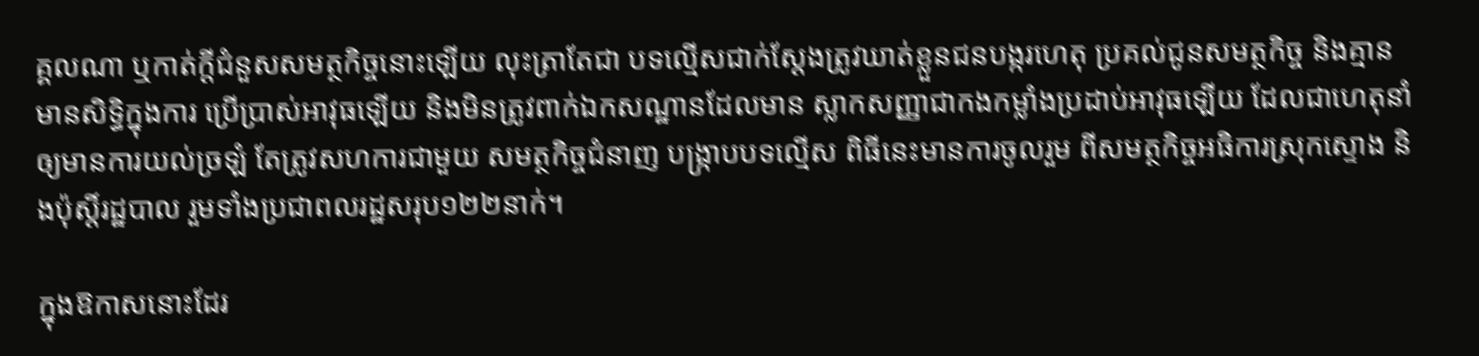គ្គលណា ឬកាត់ក្តីជំនួសសមត្ថកិច្ចនោះឡើយ លុះត្រាតែជា បទល្មើសជាក់ស្តែងត្រូវឃាត់ខ្លួនជនបង្ករហេតុ ប្រគល់ជូនសមត្ថកិច្ច និងគ្មានមានសិទ្ធិក្នុងការ ប្រើប្រាស់អាវុធឡើយ និងមិនត្រូវពាក់ឯកសណ្ឋានដែលមាន ស្លាកសញ្ញាជាកងកម្លាំងប្រដាប់អាវុធឡើយ ដែលជាហេតុនាំឲ្យមានការយល់ច្រឡំ តែត្រូវសហការជាមួយ សមត្ថកិច្ចជំនាញ បង្ក្រាបបទល្មើស ពិធីនេះមានការចូលរួម ពីសមត្ថកិច្ចអធិការស្រុកស្ទោង និងប៉ុស្តិ៍រដ្ឋបាល រួមទាំងប្រជាពលរដ្ឋសរុប១២២នាក់។

ក្នុងឱកាសនោះដែរ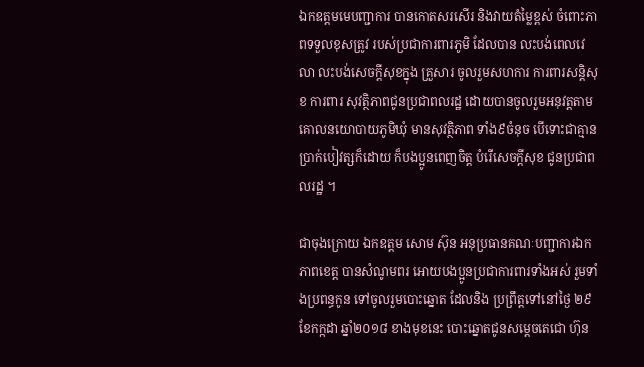ឯកឧត្តមមេបញ្ជាការ បានកោតសរសើរ និងវាយតំម្លៃខ្ពស់ ចំពោះភាពទទួលខុសត្រូវ របស់ប្រជាការពារភូមិ ដែលបាន លះបង់ពេលវេលា លះបង់សេចក្តីសុខក្នុង គ្រួសារ ចូលរួមសហការ ការពារសន្តិសុខ ការពារ សុវត្ថិភាពជូនប្រជាពលរដ្ឋ ដោយបានចូលរួមអនុវត្តតាមគោលនយោបាយភូមិឃុំ មានសុវត្ថិភាព ទាំង៩ចំនុច បើទោះជាគ្មានប្រាក់បៀវត្សក៏ដោយ ក៏បងប្អូនពេញចិត្ត បំរើសេចក្តីសុខ ជូនប្រជាពលរដ្ឋ ។

ជាចុងក្រោយ ឯកឧត្តម សោម ស៊ុន អនុប្រធានគណៈបញ្ជាការឯកភាពខេត្ត បានសំណូមពរ អោយបងប្អូនប្រជាការពារទាំងអស់ រួមទាំងប្រពន្ធកូន ទៅចូលរួមបោះឆ្នោត ដែលនិង ប្រព្រឹត្តទៅនៅថ្ងៃ ២៩ ខែកក្កដា ឆ្នាំ២០១៨ ខាងមុខនេះ បោះឆ្នោតជូនសម្តេចតេជោ ហ៊ុន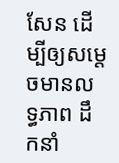សែន ដើម្បីឲ្យសម្តេចមានលទ្ធភាព ដឹកនាំ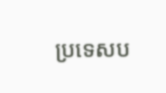ប្រទេសប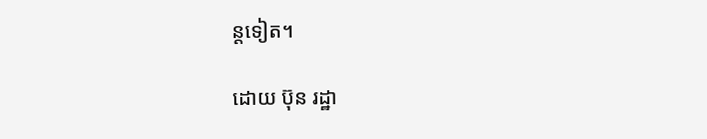ន្តទៀត។

ដោយ ប៊ុន រដ្ឋា